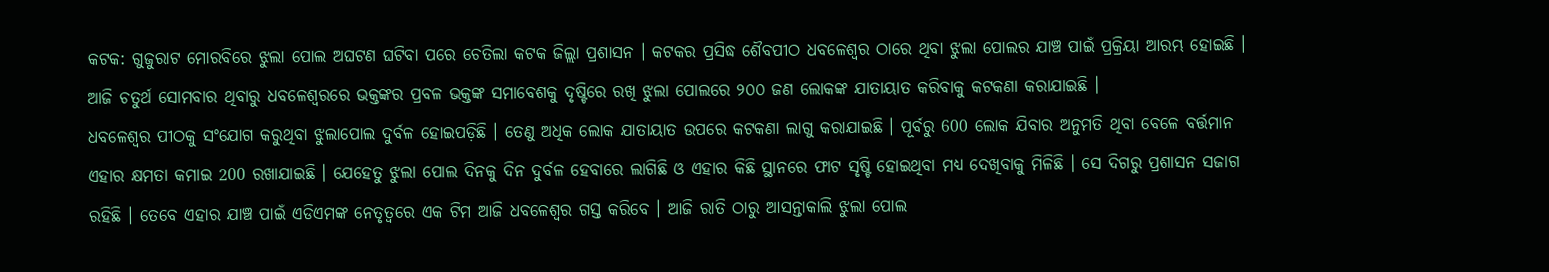କଟକ: ଗୁଜୁରାଟ ମୋରବିରେ ଝୁଲା ପୋଲ ଅଘଟଣ ଘଟିବା ପରେ ଚେତିଲା କଟକ ଜିଲ୍ଲା ପ୍ରଶାସନ । କଟକର ପ୍ରସିଦ୍ଧ ଶୈବପୀଠ ଧବଳେଶ୍ୱର ଠାରେ ଥିବା ଝୁଲା ପୋଲର ଯାଞ୍ଚ ପାଇଁ ପ୍ରକ୍ରିୟା ଆରମ୍ଭ ହୋଇଛି । ଆଜି ଚତୁର୍ଥ ସୋମବାର ଥିବାରୁ ଧବଳେଶ୍ବରରେ ଭକ୍ତଙ୍କର ପ୍ରବଳ ଭକ୍ତଙ୍କ ସମାବେଶକୁ ଦୃଷ୍ଟିରେ ରଖି ଝୁଲା ପୋଲରେ ୨୦୦ ଜଣ ଲୋକଙ୍କ ଯାତାୟାତ କରିବାକୁ କଟକଣା କରାଯାଇଛି ।
ଧବଳେଶ୍ବର ପୀଠକୁ ସଂଯୋଗ କରୁଥିବା ଝୁଲାପୋଲ ଦୁର୍ବଳ ହୋଇପଡ଼ିଛି । ତେଣୁ ଅଧିକ ଲୋକ ଯାତାୟାତ ଉପରେ କଟକଣା ଲାଗୁ କରାଯାଇଛି । ପୂର୍ବରୁ 600 ଲୋକ ଯିବାର ଅନୁମତି ଥିବା ବେଳେ ବର୍ତ୍ତମାନ ଏହାର କ୍ଷମତା କମାଇ 200 ରଖାଯାଇଛି । ଯେହେତୁ ଝୁଲା ପୋଲ ଦିନକୁ ଦିନ ଦୁର୍ବଳ ହେବାରେ ଲାଗିଛି ଓ ଏହାର କିଛି ସ୍ଥାନରେ ଫାଟ ସୃଷ୍ଟି ହୋଇଥିବା ମଧ୍ୟ ଦେଖିବାକୁ ମିଳିଛି । ସେ ଦିଗରୁ ପ୍ରଶାସନ ସଜାଗ ରହିଛି । ତେବେ ଏହାର ଯାଞ୍ଚ ପାଇଁ ଏଡିଏମଙ୍କ ନେତୃତ୍ୱରେ ଏକ ଟିମ ଆଜି ଧବଳେଶ୍ବର ଗସ୍ତ କରିବେ । ଆଜି ରାତି ଠାରୁ ଆସନ୍ତାକାଲି ଝୁଲା ପୋଲ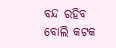ବନ୍ଦ ରହିବ ବୋଲି କଟକ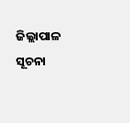ଜିଲ୍ଲାପାଳ ସୂଚନା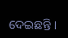ଦେଇଛନ୍ତି ।